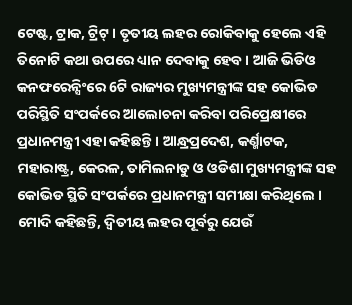ଟେଷ୍ଟ, ଟ୍ରାକ, ଟ୍ରିଟ୍ । ତୃତୀୟ ଲହର ରୋକିବାକୁ ହେଲେ ଏହି ତିନୋଟି କଥା ଉପରେ ଧ୍ୟାନ ଦେବାକୁ ହେବ । ଆଜି ଭିଡିଓ କନଫରେନ୍ସିଂରେ 6ଟି ରାଜ୍ୟର ମୁଖ୍ୟମନ୍ତ୍ରୀଙ୍କ ସହ କୋଭିଡ ପରିସ୍ଥିତି ସଂପର୍କରେ ଆଲୋଚନା କରିବା ପରିପ୍ରେକ୍ଷୀରେ ପ୍ରଧାନମନ୍ତ୍ରୀ ଏହା କହିଛନ୍ତି । ଆନ୍ଧ୍ରପ୍ରଦେଶ, କର୍ଣ୍ମାଟକ, ମହାରାଷ୍ଟ୍ର, କେରଳ, ତାମିଲନାଡୁ ଓ ଓଡିଶା ମୁଖ୍ୟମନ୍ତ୍ରୀଙ୍କ ସହ କୋଭିଡ ସ୍ଥିତି ସଂପର୍କରେ ପ୍ରଧାନମନ୍ତ୍ରୀ ସମୀକ୍ଷା କରିଥିଲେ । ମୋଦି କହିଛନ୍ତି, ଦ୍ବିତୀୟ ଲହର ପୂର୍ବରୁ ଯେଉଁ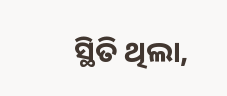ସ୍ଥିତି ଥିଲା,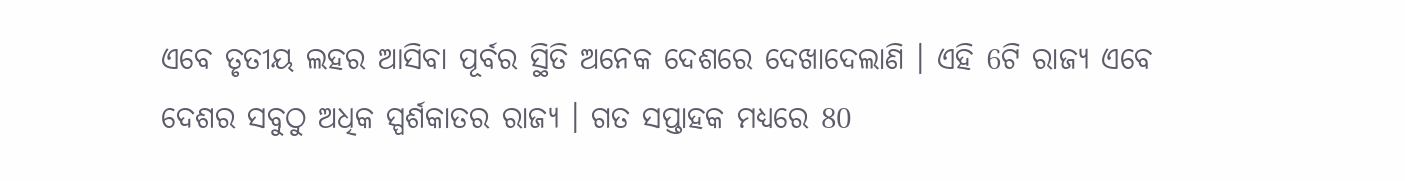ଏବେ ତୃତୀୟ ଲହର ଆସିବା ପୂର୍ବର ସ୍ଥିତି ଅନେକ ଦେଶରେ ଦେଖାଦେଲାଣି । ଏହି 6ଟି ରାଜ୍ୟ ଏବେ ଦେଶର ସବୁଠୁ ଅଧିକ ସ୍ପର୍ଶକାତର ରାଜ୍ୟ । ଗତ ସପ୍ତାହକ ମଧ୍ୟରେ 80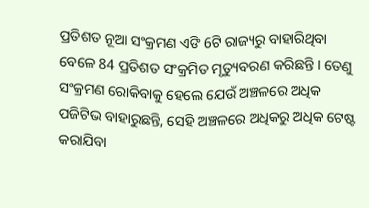ପ୍ରତିଶତ ନୂଆ ସଂକ୍ରମଣ ଏଙି 6ଟି ରାଜ୍ୟରୁ ବାହାରିଥିବା ବେଳେ 84 ପ୍ରତିଶତ ସଂକ୍ରମିତ ମୃତ୍ୟୁବରଣ କରିଛନ୍ତି । ତେଣୁ ସଂକ୍ରମଣ ରୋକିବାକୁ ହେଲେ ଯେଉଁ ଅଞ୍ଚଳରେ ଅଧିକ ପଜିଟିଭ ବାହାରୁଛନ୍ତି, ସେହି ଅଞ୍ଚଳରେ ଅଧିକରୁ ଅଧିକ ଟେଷ୍ଟ କରାଯିବା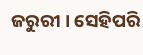ଜରୁରୀ । ସେହିପରି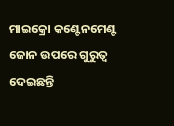ମାଇକ୍ରୋ କଣ୍ଟେନମେଣ୍ଟ ଜୋନ ଉପରେ ଗୁରୁତ୍ବ ଦେଇଛନ୍ତି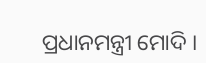ପ୍ରଧାନମନ୍ତ୍ରୀ ମୋଦି ।